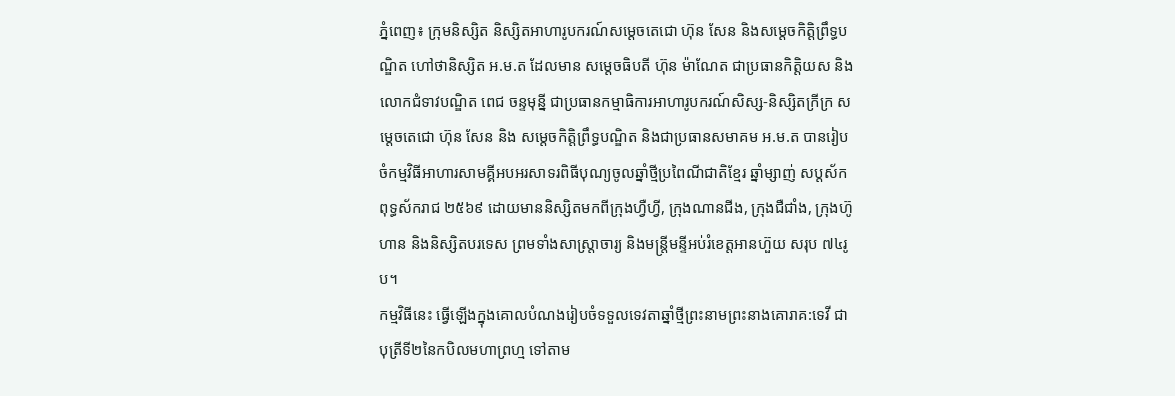ភ្នំពេញ៖ ក្រុមនិស្សិត និស្សិតអាហារូបករណ៍សម្ដេចតេជោ ហ៊ុន សែន និងសម្ដេចកិត្តិព្រឹទ្ធបណ្ឌិត ហៅថានិស្សិត អ.ម.ត ដែលមាន សម្ដេចធិបតី ហ៊ុន ម៉ាណែត ជាប្រធានកិត្តិយស និងលោកជំទាវបណ្ឌិត ពេជ ចន្ទមុន្នី ជាប្រធានកម្មាធិការអាហារូបករណ៍សិស្ស-និស្សិតក្រីក្រ សម្ដេចតេជោ ហ៊ុន សែន និង សម្ដេចកិត្តិព្រឹទ្ធបណ្ឌិត និងជាប្រធានសមាគម អ.ម.ត បានរៀបចំកម្មវិធីអាហារសាមគ្គីអបអរសាទរពិធីបុណ្យចូលឆ្នាំថ្មីប្រពៃណីជាតិខ្មែរ ឆ្នាំម្សាញ់ សប្តស័ក ពុទ្ធស័ករាជ ២៥៦៩ ដោយមាននិស្សិតមកពីក្រុងហ្វឺហ្វី, ក្រុងណានជីង, ក្រុងជឺជាំង, ក្រុងហ៊ូហាន និងនិស្សិតបរទេស ព្រមទាំងសាស្ត្រាចារ្យ និងមន្ត្រីមន្ទីអប់រំខេត្តអានហ៊ួយ សរុប ៧៤រូប។
កម្មវិធីនេះ ធ្វើឡើងក្នុងគោលបំណងរៀបចំទទួលទេវតាឆ្នាំថ្មីព្រះនាមព្រះនាងគោរាគ:ទេវី ជាបុត្រីទី២នៃកបិលមហាព្រហ្ម ទៅតាម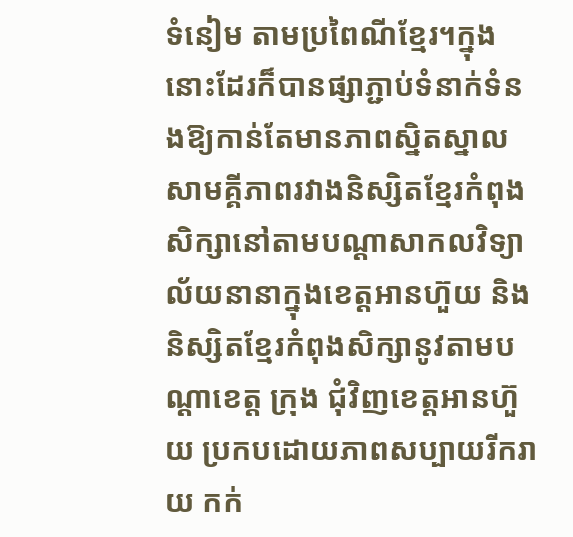ទំនៀម តាមប្រពៃណីខ្មែរ។ក្នុងនោះដែរក៏បានផ្សាភ្ជាប់ទំនាក់ទំនងឱ្យកាន់តែមានភាពស្និតស្នាល សាមគ្គីភាពរវាងនិស្សិតខ្មែរកំពុងសិក្សានៅតាមបណ្ដាសាកលវិទ្យាល័យនានាក្នុងខេត្តអានហ៊ួយ និងនិស្សិតខ្មែរកំពុងសិក្សានូវតាមបណ្ដាខេត្ត ក្រុង ជុំវិញខេត្តអានហ៊ួយ ប្រកបដោយភាពសប្បាយរីករាយ កក់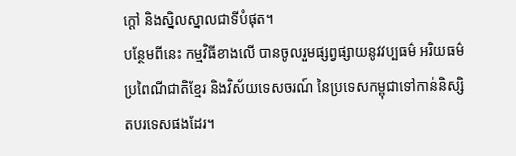ក្ដៅ និងស្និលស្នាលជាទីបំផុត។
បន្ថែមពីនេះ កម្មវិធីខាងលើ បានចូលរួមផ្សព្វផ្សាយនូវវប្បធម៌ អរិយធម៌ ប្រពៃណីជាតិខ្មែរ និងវិស័យទេសចរណ៍ នៃប្រទេសកម្ពុជាទៅកាន់និស្សិតបរទេសផងដែរ។